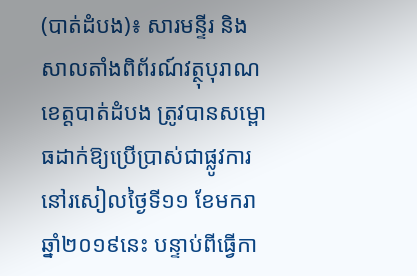(បាត់ដំបង)៖ សារមន្ទីរ និងសាលតាំងពិព័រណ៍វត្ថុបុរាណខេត្តបាត់ដំបង ត្រូវបានសម្ពោធដាក់ឱ្យប្រើប្រាស់ជាផ្លូវការ នៅរសៀលថ្ងៃទី១១ ខែមករា ឆ្នាំ២០១៩នេះ បន្ទាប់ពីធ្វើកា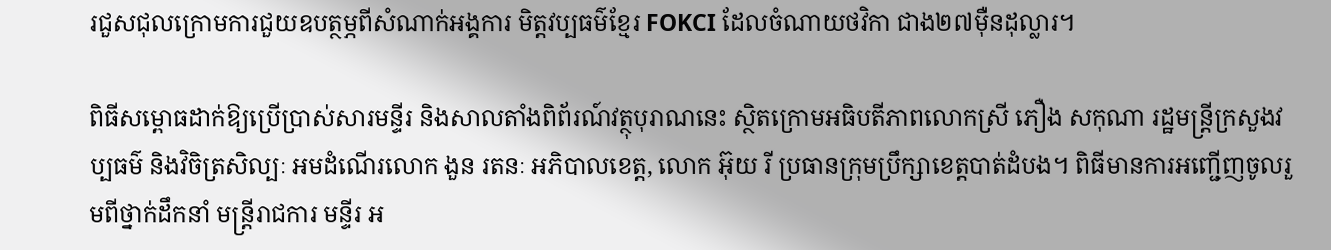រជួសជុលក្រោមការជួយឧបត្ថម្ភពីសំណាក់អង្គការ មិត្តវប្បធម៌ខ្មែរ FOKCI ដែលចំណាយថវិកា ជាង២៧ម៉ឺនដុល្លារ។

ពិធីសម្ពោធដាក់ឱ្យប្រើប្រាស់សារមន្ទីរ និងសាលតាំងពិព័រណ៍វត្ថុបុរាណនេះ ស្ថិតក្រោមអធិបតីភាពលោកស្រី ភឿង សកុណា រដ្ឋមន្រ្តីក្រសួងវប្បធម៌ និងវិចិត្រសិល្បៈ អមដំណើរលោក ងួន រតនៈ អភិបាលខេត្ត, លោក អ៊ុយ រី ប្រធានក្រុមប្រឹក្សាខេត្តបាត់ដំបង។ ពិធីមានការអញ្ជើញចូលរួមពីថ្នាក់ដឹកនាំ មន្រ្តីរាជការ មន្ទីរ អ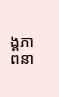ង្គភាពនា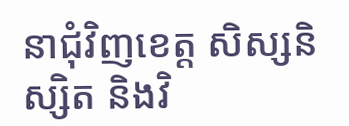នាជុំវិញខេត្ត សិស្សនិស្សិត និងវិ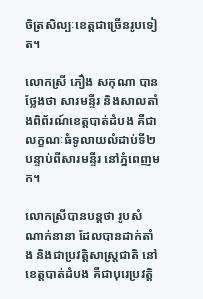ចិត្រសិល្បៈខេត្តជាច្រើនរូបទៀត។

លោកស្រី ភឿង សកុណា បានថ្លែងថា សារមន្ទីរ និងសាលតាំងពិព័រណ៍ខេត្តបាត់ដំបង គឺជាលក្ខណៈធំទូលាយលំដាប់ទី២ បន្ទាប់ពីសារមន្ទីរ នៅភ្នំពេញមក។

លោកស្រីបានបន្តថា រូបសំណាក់នានា ដែលបានដាក់តាំង និងជាប្រវត្តិសាស្រ្តជាតិ នៅខេត្តបាត់ដំបង គឺជាបុរេប្រវត្តិ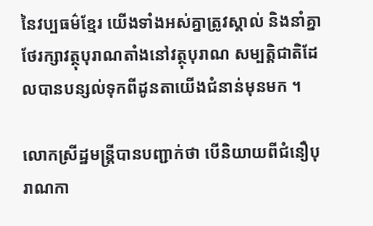នៃវប្បធម៌ខ្មែរ យើងទាំងអស់គ្នាត្រូវស្គាល់ និងនាំគ្នាថែរក្សាវត្ថុបុរាណតាំងនៅវត្ថុបុរាណ សម្បត្តិជាតិដែលបានបន្សល់ទុកពីដូនតាយើងជំនាន់មុនមក ។

លោកស្រីដ្ឋមន្រ្តីបានបញ្ជាក់ថា បើនិយាយពីជំនឿបុរាណកា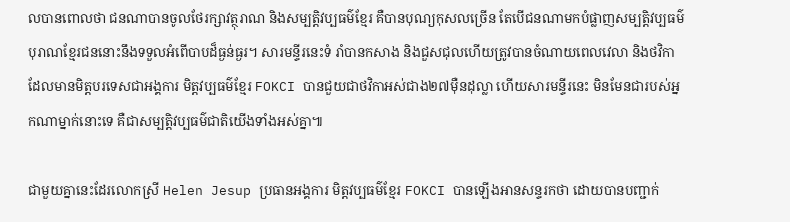លបានពោលថា ជនណាបានចូលថែរក្សាវត្ថុរាណ និងសម្បត្តិវប្បធម៌ខ្មែរ គឺបានបុណ្យកុសលច្រើន តែបើជនណាមកបំផ្លាញសម្បត្តិវប្បធម៌បុរាណខ្មែរជននោះនឹងទទួលអំពើបាបដ៏ធ្ងន់ធ្ងរ។ សារមន្ទីរនេះទំ រាំបានកសាង និងជួសជុលហើយត្រូវបានចំណាយពេលវេលា និងថវិកា ដែលមានមិត្តបរទេសជាអង្គការ មិត្តវប្បធម៌ខ្មែរ FOKCI បានជួយជាថវិកាអស់ជាង២៧ម៉ឺនដុល្លា ហើយសារមន្ទីរនេះ មិនមែនជារបស់អ្នកណាម្នាក់នោះទេ គឺជាសម្បត្តិវប្បធម៌ជាតិយើងទាំងអស់គ្នា៕

ជាមួយគ្នានេះដែរលោកស្រី Helen Jesup ប្រធានអង្គការ មិត្តវប្បធម៌ខ្មែរ FOKCI បានឡើងអានសន្ទរកថា ដោយបានបញ្ជាក់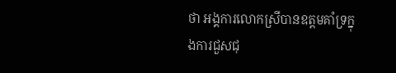ថា អង្គការលោកស្រីបានឧត្ដមគាំទ្រក្នុងការជួសជុ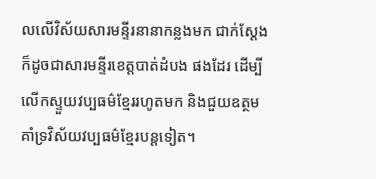លលើវិស័យសារមន្ទីរនានាកន្លងមក ជាក់ស្តែងក៏ដូចជាសារមន្ទីរខេត្តបាត់ដំបង ផងដែរ ដើម្បីលើកស្ទួយវប្បធម៌ខ្មែររហូតមក និងជួយឧត្ថមគាំទ្រវិស័យវប្បធម៌ខ្មែរបន្តទៀត។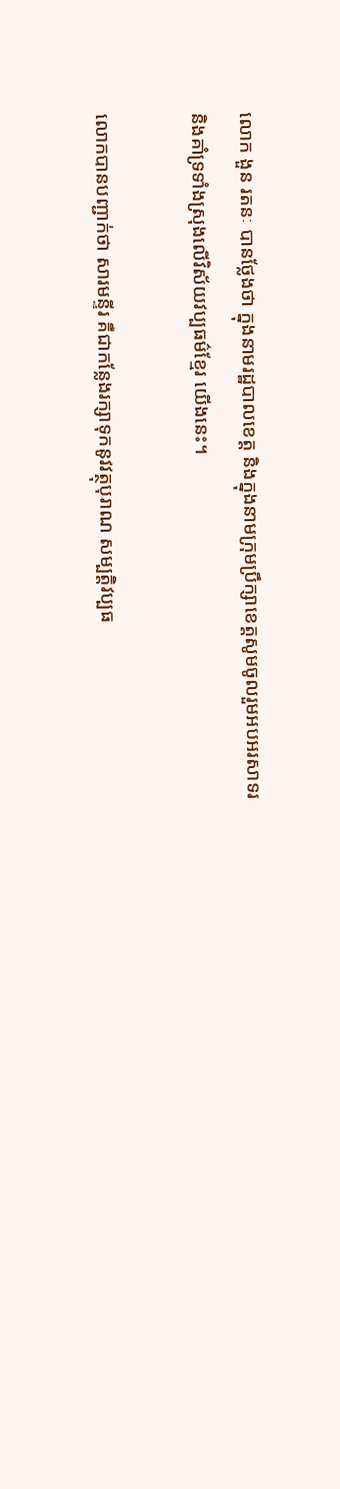លោក ងួន រតនៈ បានថ្លែងថា ក្នុងនាមរដ្ឋបាលខេត្ត និងក្នុងនាមក្រុមប្រឹក្សាខេត្តសូមចូលរួមអបអរសាទរ និងគាំទ្រទាំងស្រុងលើវិស័យវប្បធម៌ខ្មែរ យើងនេះ។

លោកបានបញ្ជាក់ថា សារមន្ទីរ គឺជាកន្លែងរក្សាទុកនូវវត្ថុបុរាណ សម្បត្តិវប្បធ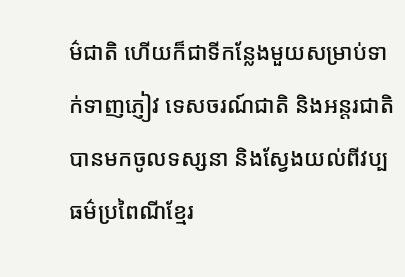ម៌ជាតិ ហើយក៏ជាទីកន្លែងមួយសម្រាប់ទាក់ទាញភ្ញៀវ ទេសចរណ៍ជាតិ និងអន្តរជាតិបានមកចូលទស្សនា និងស្វែងយល់ពីវប្បធម៌ប្រពៃណីខ្មែរ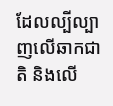ដែលល្បីល្បាញលើឆាកជាតិ និងលើ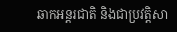ឆាកអន្តរជាតិ និងជាប្រវត្តិសា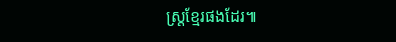ស្រ្តខ្មែរផងដែរ៕